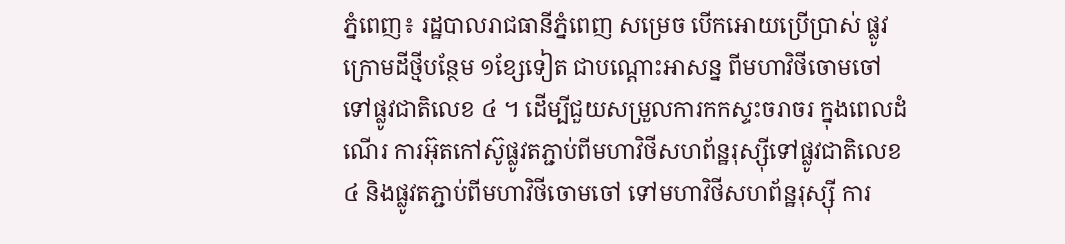ភ្នំពេញ៖ រដ្ឋបាលរាជធានីភ្នំពេញ សម្រេច បើកអោយប្រើប្រាស់ ផ្លូវក្រោមដីថ្មីបន្ថែម ១ខ្សែទៀត ជាបណ្តោះអាសន្ន ពីមហាវិថីចោមចៅ ទៅផ្លូវជាតិលេខ ៤ ។ ដើម្បីជួយសម្រួលការកកស្ទះចរាចរ ក្នុងពេលដំណើរ ការអ៊ុតកៅស៊ូផ្លូវតភ្ជាប់ពីមហាវិថីសហព័ន្ឋរុស្សុីទៅផ្លូវជាតិលេខ ៤ និងផ្លូវតភ្ជាប់ពីមហាវិថីចោមចៅ ទៅមហាវិថីសហព័ន្ឋរុស្សុី ការ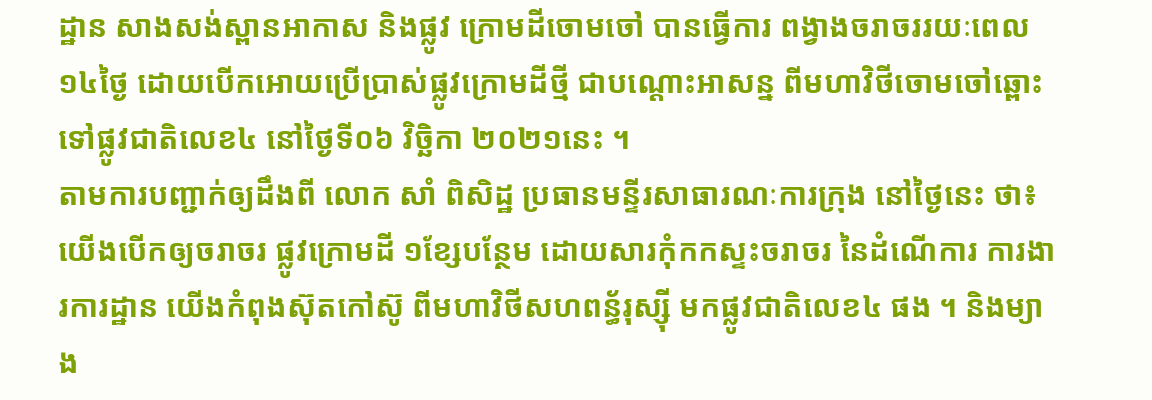ដ្ឋាន សាងសង់ស្ពានអាកាស និងផ្លូវ ក្រោមដីចោមចៅ បានធ្វើការ ពង្វាងចរាចររយៈពេល ១៤ថ្ងៃ ដោយបើកអោយប្រើប្រាស់ផ្លូវក្រោមដីថ្មី ជាបណ្តោះអាសន្ន ពីមហាវិថីចោមចៅឆ្ពោះទៅផ្លូវជាតិលេខ៤ នៅថ្ងៃទី០៦ វិច្ឆិកា ២០២១នេះ ។
តាមការបញ្ជាក់ឲ្យដឹងពី លោក សាំ ពិសិដ្ឋ ប្រធានមន្ទីរសាធារណៈការក្រុង នៅថ្ងៃនេះ ថា៖ យើងបើកឲ្យចរាចរ ផ្លូវក្រោមដី ១ខ្សែបន្ថែម ដោយសារកុំកកស្ទះចរាចរ នៃដំណើការ ការងារការដ្ឋាន យើងកំពុងស៊ុតកៅស៊ូ ពីមហាវិថីសហពន្ធ័រុស្សុី មកផ្លូវជាតិលេខ៤ ផង ។ និងម្យាង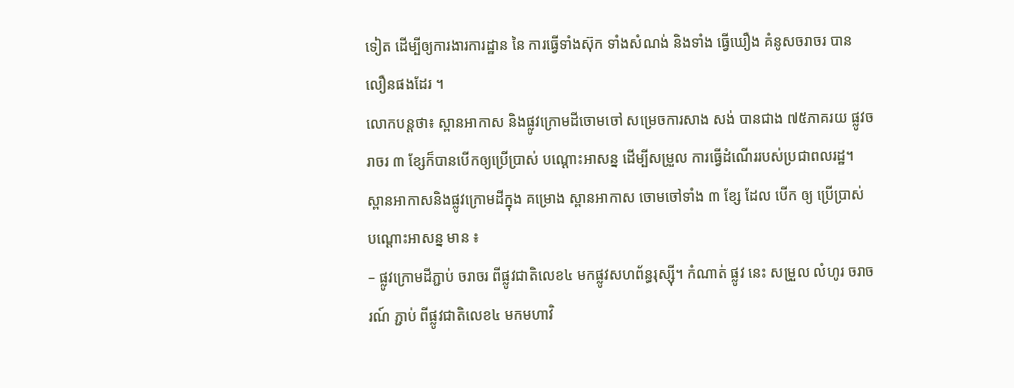ទៀត ដើម្បីឲ្យការងារការដ្ឋាន នៃ ការធ្វើទាំងស៊ុក ទាំងសំណង់ និងទាំង ធ្វើឃឿង គំនូសចរាចរ បានលឿនផងដែរ ។
លោកបន្ដថា៖ ស្ពានអាកាស និងផ្លូវក្រោមដីចោមចៅ សម្រេចការសាង សង់ បានជាង ៧៥ភាគរយ ផ្លូវចរាចរ ៣ ខ្សែក៏បានបើកឲ្យប្រើប្រាស់ បណ្តោះអាសន្ន ដើម្បីសម្រួល ការធ្វើដំណើររបស់ប្រជាពលរដ្ឋ។
ស្ពានអាកាសនិងផ្លូវក្រោមដីក្នុង គម្រោង ស្ពានអាកាស ចោមចៅទាំង ៣ ខ្សែ ដែល បើក ឲ្យ ប្រើប្រាស់ បណ្តោះអាសន្ន មាន ៖
– ផ្លូវក្រោមដីភ្ជាប់ ចរាចរ ពីផ្លូវជាតិលេខ៤ មកផ្លូវសហព័ន្ធរុស្ស៊ី។ កំណាត់ ផ្លូវ នេះ សម្រួល លំហូរ ចរាចរណ៍ ភ្ជាប់ ពីផ្លូវជាតិលេខ៤ មកមហាវិ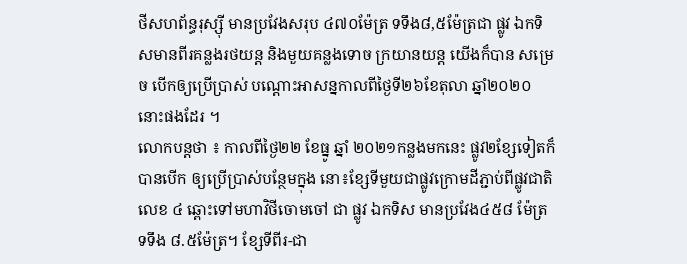ថីសហព័ន្ធរុស្ស៊ី មានប្រវែងសរុប ៤៧០ម៉ែត្រ ទទឹង៨,៥ម៉ែត្រជា ផ្លូវ ឯកទិសមានពីរគន្លងរថយន្ត និងមួយគន្លងទោច ក្រយានយន្ត យើងក៏បាន សម្រេច បើកឲ្យប្រើប្រាស់ បណ្តោះអាសន្នកាលពីថ្ងៃទី២៦ខែតុលា ឆ្នាំ២០២០ នោះផងដែរ ។
លោកបន្ដថា ៖ កាលពីថ្ងៃ២២ ខែធ្នូ ឆ្នាំ ២០២១កន្លងមកនេះ ផ្លូវ២ខ្សែទៀតក៏បានបើក ឲ្យប្រើប្រាស់បន្ថែមក្នុង នោ៖ខ្សែទីមួយជាផ្លូវក្រោមដីភ្ជាប់ពីផ្លូវជាតិលេខ ៤ ឆ្ពោះទៅមហាវិថីចោមចៅ ជា ផ្លូវ ឯកទិស មានប្រវែង៤៥៨ ម៉ែត្រ ទទឹង ៨.៥ម៉ែត្រ។ ខ្សែទីពីរ-ជា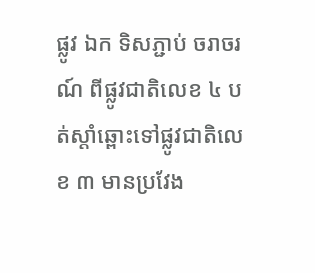ផ្លូវ ឯក ទិសភ្ជាប់ ចរាចរណ៍ ពីផ្លូវជាតិលេខ ៤ បត់ស្តាំឆ្ពោះទៅផ្លូវជាតិលេខ ៣ មានប្រវែង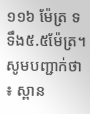១១៦ ម៉ែត្រ ទទឹង៥.៥ម៉ែត្រ។
សូមបញ្ជាក់ថា ៖ ស្ពាន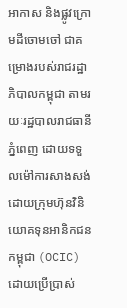អាកាស និងផ្លូវក្រោមដីចោមចៅ ជាគម្រោងរបស់រាជរដ្ឋាភិបាលកម្ពុជា តាមរយៈរដ្ឋបាលរាជធានីភ្នំពេញ ដោយទទួលម៉ៅការសាងសង់ដោយក្រុមហ៊ុនវិនិយោគទុនអានិកជនកម្ពុជា (OCIC)ដោយប្រើប្រាស់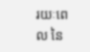រយៈពេល នៃ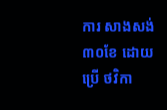ការ សាងសង់ ៣០ខែ ដោយប្រើ ថវិកា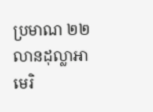ប្រមាណ ២២លានដុល្លាអា មេរិ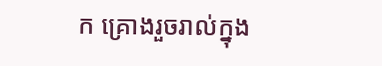ក គ្រោងរួចរាល់ក្នុង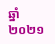ឆ្នាំ ២០២១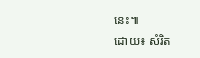នេះ៕
ដោយ៖ សំរិត